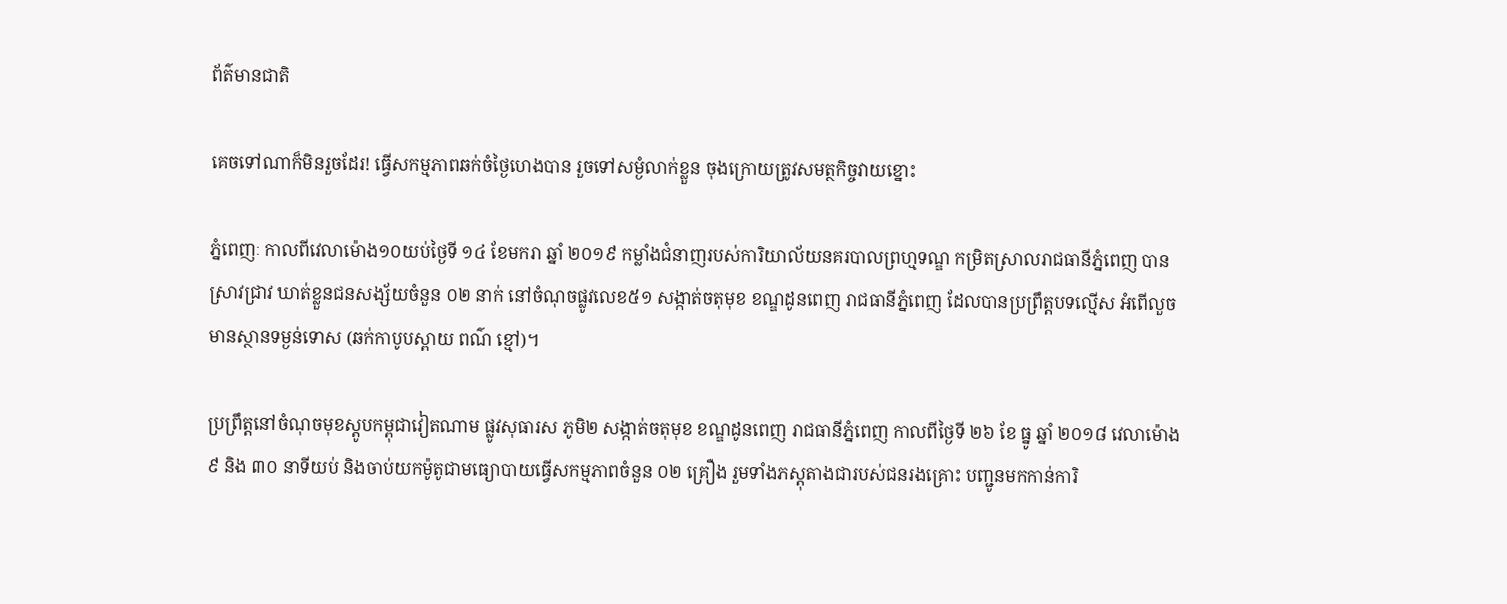ព័ត៌មានជាតិ

គេចទៅណាក៏មិនរួចដែរ! ធ្វើសកម្មភាពឆក់ចំថ្ងៃហេងបាន រួចទៅសម្ងំលាក់ខ្លួន ចុងក្រោយត្រូវសមត្ថកិច្ចវាយខ្នោះ

ភ្នំពេញៈ កាលពីវេលាម៉ោង១០យប់ថ្ងៃទី ១៤ ខែមករា ឆ្នាំ ២០១៩ កម្លាំងជំនាញរបស់ការិយាល័យនគរបាលព្រហ្មទណ្ឌ កម្រិតស្រាលរាជធានីភ្នំពេញ បានស្រាវជ្រាវ ឃាត់ខ្លួនជនសង្ស័យចំនួន ០២ នាក់ នៅចំណុចផ្លូវលេខ៥១ សង្កាត់ចតុមុខ ខណ្ឌដូនពេញ រាជធានីភ្នំពេញ ដែលបានប្រព្រឹត្តបទល្មើស អំពើលួចមានស្ថានទម្ងន់ទោស (ឆក់កាបូបស្ពាយ ពណ៌ ខ្មៅ)។

ប្រព្រឹត្តនៅចំណុចមុខស្តូបកម្ពុជាវៀតណាម ផ្លូវសុធារស ភូមិ២ សង្កាត់ចតុមុខ ខណ្ឌដូនពេញ រាជធានីភ្នំពេញ កាលពីថ្ងៃទី ២៦ ខែ ធ្នូ ឆ្នាំ ២០១៨ វេលាម៉ោង ៩ និង ៣០ នាទីយប់ និងចាប់យកម៉ូតូជាមធ្យោបាយធ្វើសកម្មភាពចំនួន ០២ គ្រឿង រួមទាំងភស្តុតាងជារបស់ជនរងគ្រោះ បញ្ជូនមកកាន់ការិ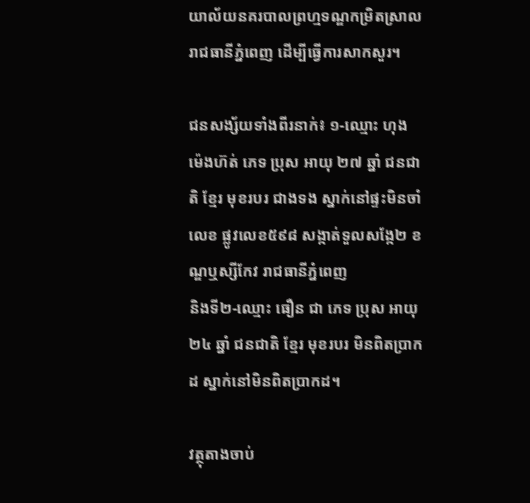យាល័យនគរបាលព្រហ្មទណ្ឌកម្រិតស្រាលរាជធានីភ្នំពេញ ដើម្បីធ្វើការសាកសួរ។

ជនសង្ស័យទាំងពីរនាក់៖ ១-ឈ្មោះ ហុង ម៉េងហ៊ត់ ភេទ ប្រុស អាយុ ២៧ ឆ្នាំ ជនជាតិ ខ្មែរ មុខរបរ ជាងទង ស្នាក់នៅផ្ទះមិនចាំលេខ ផ្លូវលេខ៥៩៨ សង្កាត់ទួលសង្កែ២ ខណ្ឌឬស្សីកែវ រាជធានីភ្នំពេញ
និងទី២-ឈ្មោះ ធឿន ជា ភេទ ប្រុស អាយុ ២៤ ឆ្នាំ ជនជាតិ ខ្មែរ មុខរបរ មិនពិតប្រាកដ ស្នាក់នៅមិនពិតប្រាកដ។

វត្ថុតាងចាប់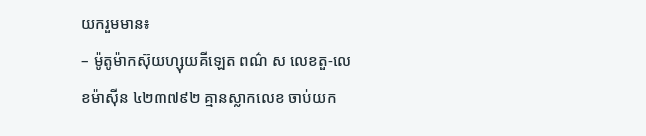យករួមមាន៖
– ម៉ូតូម៉ាកស៊ុយហ្សុយគីឡេត ពណ៌ ស លេខតួ-លេខម៉ាស៊ីន ៤២៣៧៩២ គ្មានស្លាកលេខ ចាប់យក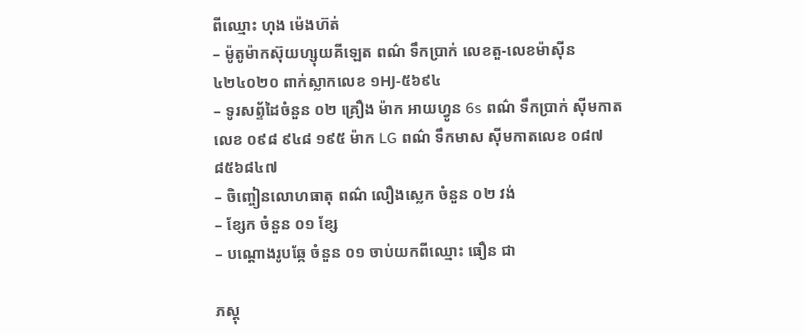ពីឈ្មោះ ហុង ម៉េងហ៊ត់
– ម៉ូតូម៉ាកស៊ុយហ្សុយគីឡេត ពណ៌ ទឹកប្រាក់ លេខតួ-លេខម៉ាស៊ីន ៤២៤០២០ ពាក់ស្លាកលេខ ១HJ-៥៦៩៤
– ទូរសព្ទ័ដៃចំនួន ០២ គ្រឿង ម៉ាក អាយហ្វូន 6s ពណ៌ ទឹកប្រាក់ ស៊ីមកាតលេខ ០៩៨ ៩៤៨ ១៩៥ ម៉ាក LG ពណ៌ ទឹកមាស ស៊ីមកាតលេខ ០៨៧ ៨៥៦៨៤៧
– ចិញ្ចៀនលោហធាតុ ពណ៌ លឿងស្លេក ចំនួន ០២ វង់
– ខ្សែក ចំនួន ០១ ខ្សែ
– បណ្តោងរូបឆ្កែ ចំនួន ០១ ចាប់យកពីឈ្មោះ ធឿន ជា

ភស្តុ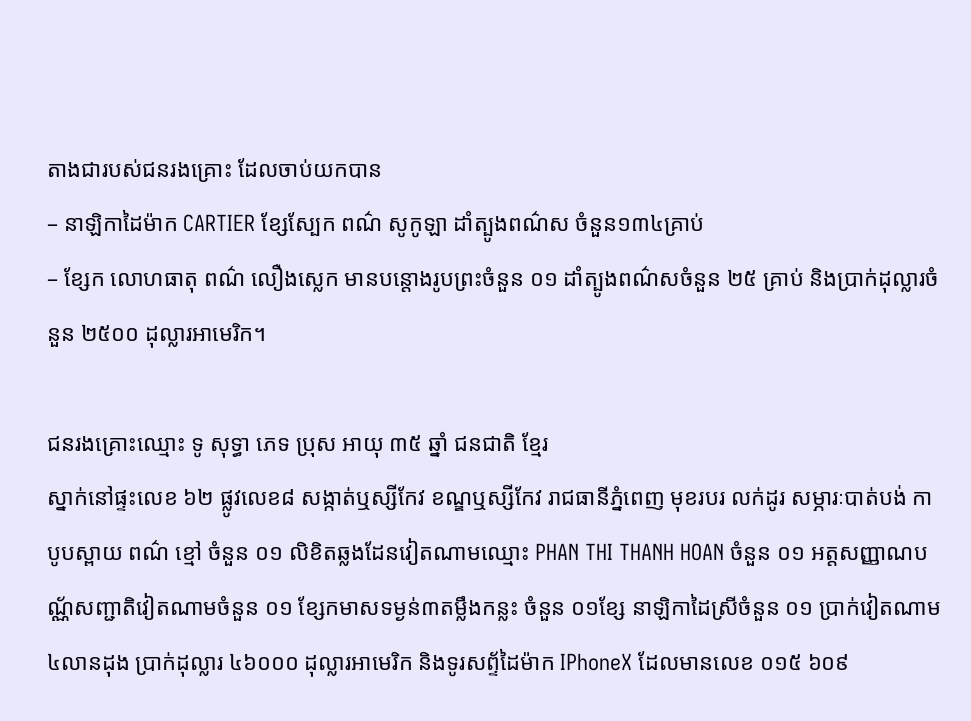តាងជារបស់ជនរងគ្រោះ ដែលចាប់យកបាន
– នាឡិកាដៃម៉ាក CARTIER ខ្សែស្បែក ពណ៌ សូកូឡា ដាំត្បូងពណ៌ស ចំនួន១៣៤គ្រាប់
– ខ្សែក លោហធាតុ ពណ៌ លឿងស្លេក មានបន្តោងរូបព្រះចំនួន ០១ ដាំត្បូងពណ៌សចំនួន ២៥ គ្រាប់ និងប្រាក់ដុល្លារចំនួន ២៥០០ ដុល្លារអាមេរិក។

ជនរងគ្រោះឈ្មោះ ទូ សុទ្ធា ភេទ ប្រុស អាយុ ៣៥ ឆ្នាំ ជនជាតិ ខ្មែរ
ស្នាក់នៅផ្ទះលេខ ៦២ ផ្លូវលេខ៨ សង្កាត់ឬស្សីកែវ ខណ្ឌឬស្សីកែវ រាជធានីភ្នំពេញ មុខរបរ លក់ដូរ សម្ភារៈបាត់បង់ កាបូបស្ពាយ ពណ៌ ខ្មៅ ចំនួន ០១ លិខិតឆ្លងដែនវៀតណាមឈ្មោះ PHAN THI THANH HOAN ចំនួន ០១ អត្តសញ្ញាណបណ្ណ័សញ្ជាតិវៀតណាមចំនួន ០១ ខ្សែកមាសទម្ងន់៣តម្លឹងកន្លះ ចំនួន ០១ខ្សែ នាឡិកាដៃស្រីចំនួន ០១ ប្រាក់វៀតណាម ៤លានដុង ប្រាក់ដុល្លារ ៤៦០០០ ដុល្លារអាមេរិក និងទូរសព្ទ័ដៃម៉ាក IPhoneX ដែលមានលេខ ០១៥ ៦០៩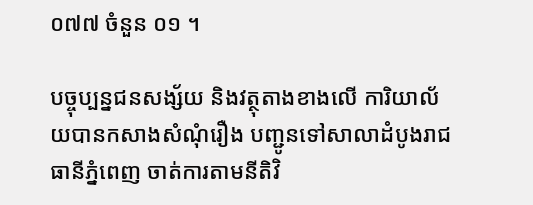០៧៧ ចំនួន ០១ ។

បច្ចុប្បន្នជនសង្ស័យ និងវត្ថុតាងខាងលើ ការិយាល័យបានកសាងសំណុំរឿង បញ្ជូនទៅសាលាដំបូងរាជធានីភ្នំពេញ ចាត់ការតាមនីតិវិ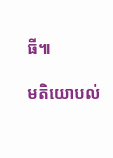ធី៕

មតិយោបល់